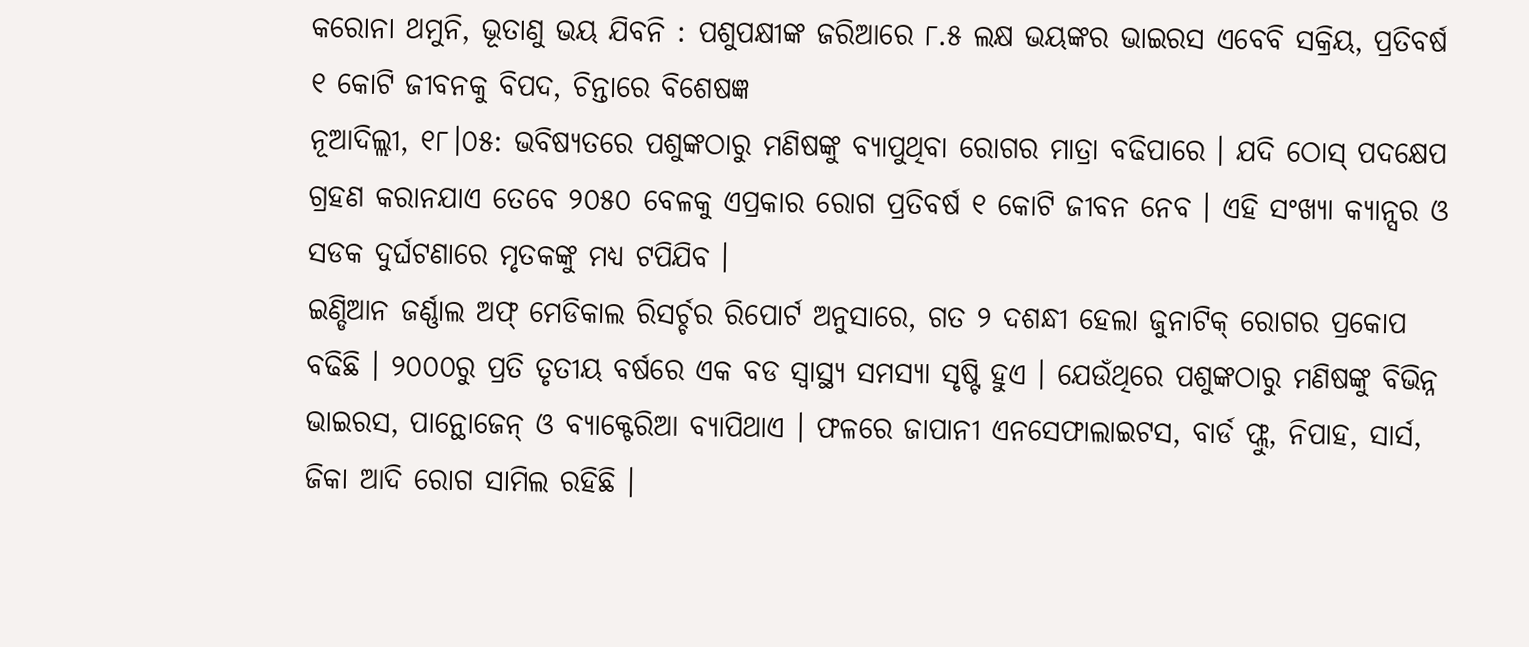କରୋନା ଥମୁନି, ଭୂତାଣୁ ଭୟ ଯିବନି : ପଶୁପକ୍ଷୀଙ୍କ ଜରିଆରେ ୮.୫ ଲକ୍ଷ ଭୟଙ୍କର ଭାଇରସ ଏବେବି ସକ୍ରିୟ, ପ୍ରତିବର୍ଷ ୧ କୋଟି ଜୀବନକୁ ବିପଦ, ଚିନ୍ତାରେ ବିଶେଷଜ୍ଞ
ନୂଆଦିଲ୍ଲୀ, ୧୮।୦୫: ଭବିଷ୍ୟତରେ ପଶୁଙ୍କଠାରୁ ମଣିଷଙ୍କୁ ବ୍ୟାପୁଥିବା ରୋଗର ମାତ୍ରା ବଢିପାରେ । ଯଦି ଠୋସ୍ ପଦକ୍ଷେପ ଗ୍ରହଣ କରାନଯାଏ ତେବେ ୨୦୫୦ ବେଳକୁ ଏପ୍ରକାର ରୋଗ ପ୍ରତିବର୍ଷ ୧ କୋଟି ଜୀବନ ନେବ । ଏହି ସଂଖ୍ୟା କ୍ୟାନ୍ସର ଓ ସଡକ ଦୁର୍ଘଟଣାରେ ମୃତକଙ୍କୁ ମଧ୍ୟ ଟପିଯିବ ।
ଇଣ୍ଡିଆନ ଜର୍ଣ୍ଣାଲ ଅଫ୍ ମେଡିକାଲ ରିସର୍ଚ୍ଚର ରିପୋର୍ଟ ଅନୁସାରେ, ଗତ ୨ ଦଶନ୍ଧୀ ହେଲା ଜୁନାଟିକ୍ ରୋଗର ପ୍ରକୋପ ବଢିଛି । ୨୦୦୦ରୁ ପ୍ରତି ତୃତୀୟ ବର୍ଷରେ ଏକ ବଡ ସ୍ୱାସ୍ଥ୍ୟ ସମସ୍ୟା ସୃଷ୍ଟି ହୁଏ । ଯେଉଁଥିରେ ପଶୁଙ୍କଠାରୁ ମଣିଷଙ୍କୁ ବିଭିନ୍ନ ଭାଇରସ, ପାନ୍ଥୋଜେନ୍ ଓ ବ୍ୟାକ୍ଟେରିଆ ବ୍ୟାପିଥାଏ । ଫଳରେ ଜାପାନୀ ଏନସେଫାଲାଇଟସ, ବାର୍ଡ ଫ୍ଲୁ, ନିପାହ, ସାର୍ସ, ଜିକା ଆଦି ରୋଗ ସାମିଲ ରହିଛି ।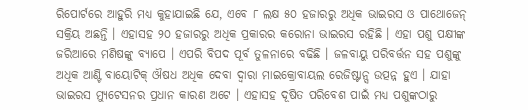ରିପୋର୍ଟରେ ଆହୁରି ମଧ୍ୟ କୁହାଯାଇଛି ଯେ, ଏବେ ୮ ଲକ୍ଷ ୫୦ ହଜାରରୁ ଅଧିକ ଭାଇରସ ଓ ପାଥୋଜେନ୍ ସକ୍ରିୟ ଅଛନ୍ତି । ଏହାସହ ୨୦ ହଜାରରୁ ଅଧିକ ପ୍ରକାରର କରୋନା ଭାଇରସ ରହିଛି । ଏହା ପଶୁ ପକ୍ଷୀଙ୍କ ଜରିଆରେ ମଣିଷଙ୍କୁ ବ୍ୟାପେ । ଏପରି ବିପଦ ପୂର୍ବ ତୁଳନାରେ ବଢିଛି । ଜଳବାୟୁ ପରିବର୍ତ୍ତନ ସହ ପଶୁଙ୍କୁ ଅଧିକ ଆଣ୍ଟି ବାୟୋଟିକ୍ ଔଷଧ ଅଧିକ ଦେବା ଦ୍ୱାରା ମାଇକ୍ରୋବାୟଲ ରେଜିଷ୍ଟାନ୍ସ ଉତ୍ପନ୍ନ ହୁଏ । ଯାହା ଭାଇରସ ମ୍ୟୁଟେସନର ପ୍ରଧାନ କାରଣ ଅଟେ । ଏହାସହ ଦୂଷିତ ପରିବେଶ ପାଇଁ ମଧ୍ୟ ପଶୁଙ୍କଠାରୁ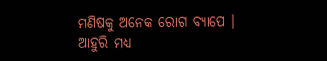ମଣିଷକୁ ଅନେକ ରୋଗ ବ୍ୟାପେ ।
ଆହୁରି ମଧ୍ୟ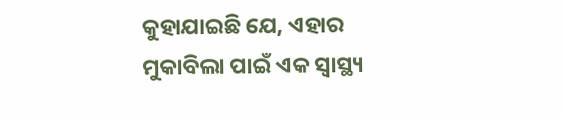କୁହାଯାଇଛି ଯେ, ଏହାର ମୁକାବିଲା ପାଇଁ ଏକ ସ୍ୱାସ୍ଥ୍ୟ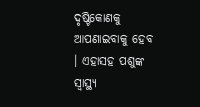ଦୃଷ୍ଟିକୋଣକୁ ଆପଣାଇବାକୁ ହେବ । ଏହାସହ ପଶୁଙ୍କ ସ୍ୱାସ୍ଥ୍ୟ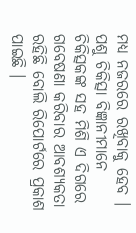ମଧ୍ୟ ନଜରରେ ରଖିବାକୁ ହେବ । ପଶୁ ଚିକିତ୍ସା ବିଜ୍ଞାନୀମାନେ ଚିକିତ୍ସକଙ୍କ ସହ ମିଶି ଏ ଦିଗରେ ଗବେଷଣା କରିବାର ଆବଶ୍ୟକତା ରହିଛି ବୋଲି ରିପୋର୍ଟରେ ପ୍ରକାଶ ପାଇଛି ।